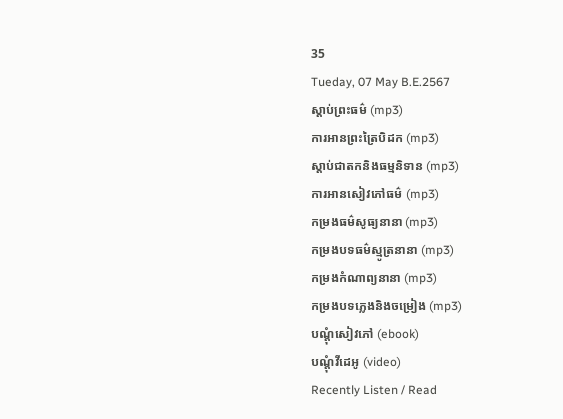35
Tueday, 07 May B.E.2567
ស្តាប់ព្រះធម៌ (mp3)
ការអានព្រះត្រៃបិដក (mp3)
ស្តាប់ជាតកនិងធម្មនិទាន (mp3)
ការអានសៀវភៅធម៌ (mp3)
កម្រងធម៌សូធ្យនានា (mp3)
កម្រងបទធម៌ស្មូត្រនានា (mp3)
កម្រងកំណាព្យនានា (mp3)
កម្រងបទភ្លេងនិងចម្រៀង (mp3)
បណ្តុំសៀវភៅ (ebook)
បណ្តុំវីដេអូ (video)
Recently Listen / Read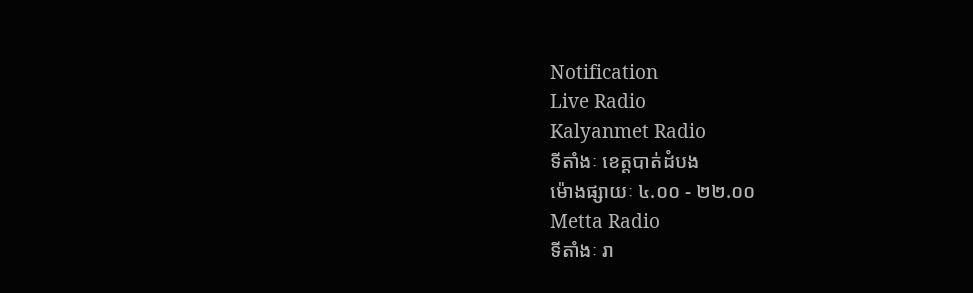Notification
Live Radio
Kalyanmet Radio
ទីតាំងៈ ខេត្តបាត់ដំបង
ម៉ោងផ្សាយៈ ៤.០០ - ២២.០០
Metta Radio
ទីតាំងៈ រា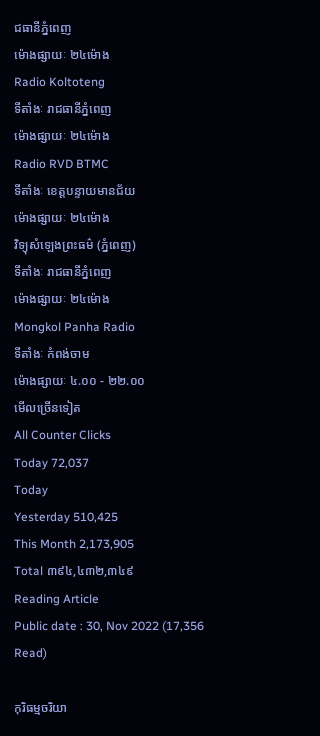ជធានីភ្នំពេញ
ម៉ោងផ្សាយៈ ២៤ម៉ោង
Radio Koltoteng
ទីតាំងៈ រាជធានីភ្នំពេញ
ម៉ោងផ្សាយៈ ២៤ម៉ោង
Radio RVD BTMC
ទីតាំងៈ ខេត្តបន្ទាយមានជ័យ
ម៉ោងផ្សាយៈ ២៤ម៉ោង
វិទ្យុសំឡេងព្រះធម៌ (ភ្នំពេញ)
ទីតាំងៈ រាជធានីភ្នំពេញ
ម៉ោងផ្សាយៈ ២៤ម៉ោង
Mongkol Panha Radio
ទីតាំងៈ កំពង់ចាម
ម៉ោងផ្សាយៈ ៤.០០ - ២២.០០
មើលច្រើនទៀត
All Counter Clicks
Today 72,037
Today
Yesterday 510,425
This Month 2,173,905
Total ៣៩៤,៤៣២,៣៤៩
Reading Article
Public date : 30, Nov 2022 (17,356 Read)

កុរិធម្មចរិយា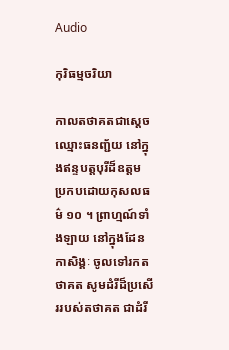Audio

កុរិធម្មចរិយា

កាលតថាគតជាស្តេច ឈ្មោះធនញ្ជ័យ នៅក្នុងឥន្ទបត្តបុរីដ៏ឧត្តម ប្រកបដោយកុសលធម៌ ១០ ។ ព្រាហ្មណ៍ទាំងឡាយ នៅក្នុងដែនកាសិង្គៈ ចូលទៅរកតថាគត សូមដំរីដ៏ប្រសើររបស់តថាគត ជាដំរី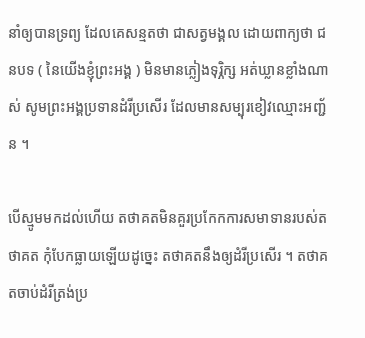នាំឲ្យបានទ្រព្យ ដែលគេសន្មតថា ជាសត្វមង្គល ដោយពាក្យថា ជនបទ ( នៃយើងខ្ញុំព្រះអង្គ ) មិនមានភ្លៀងទុរ្ភិក្ស អត់ឃ្លានខ្លាំងណាស់ សូមព្រះអង្គប្រទានដំរីប្រសើរ ដែលមានសម្បុរខៀវឈ្មោះអញ្ជ័ន ។

បើស្មូមមកដល់ហើយ តថាគតមិនគួរប្រកែកការសមាទានរបស់តថាគត កុំបែកធ្លាយឡើយដូច្នេះ តថាគតនឹងឲ្យដំរីប្រសើរ ។ តថាគតចាប់ដំរីត្រង់ប្រ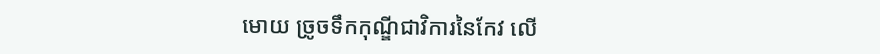មោយ ច្រូចទឹកកុណ្ឌីជាវិការនៃកែវ លើ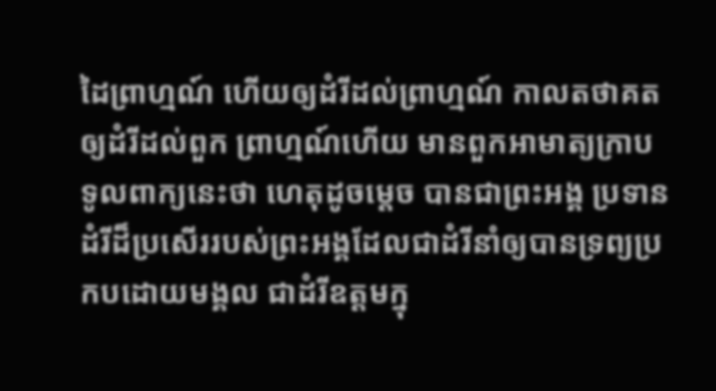ដៃព្រាហ្មណ៍ ហើយឲ្យដំរីដល់ព្រាហ្មណ៍ កាលតថាគតឲ្យដំរីដល់ពួក ព្រាហ្មណ៍ហើយ មានពួកអាមាត្យក្រាបទូលពាក្យនេះថា ហេតុដូចម្តេច បានជាព្រះអង្គ ប្រទានដំរីដ៏ប្រសើររបស់ព្រះអង្គដែលជាដំរីនាំឲ្យបានទ្រព្យប្រកបដោយមង្គល ជាដំរីឧត្តមក្នុ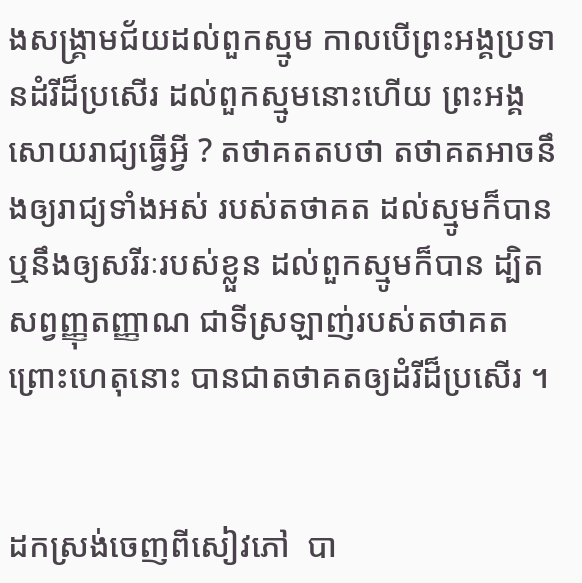ងសង្រ្គាមជ័យដល់ពួកស្មូម កាលបើព្រះអង្គប្រទានដំរីដ៏ប្រសើរ ដល់ពួកស្មូមនោះហើយ ព្រះអង្គសោយរាជ្យធ្វើអ្វី ? តថាគតតបថា តថាគតអាចនឹងឲ្យរាជ្យទាំងអស់ របស់តថាគត ដល់ស្មូមក៏បាន ឬនឹងឲ្យសរីរៈរបស់ខ្លួន ដល់ពួកស្មូមក៏បាន ដ្បិតសព្វញ្ញុតញ្ញាណ ជាទីស្រឡាញ់របស់តថាគត ព្រោះហេតុនោះ បានជាតថាគតឲ្យដំរីដ៏ប្រសើរ ។


ដកស្រង់ចេញពីសៀវភៅ  បា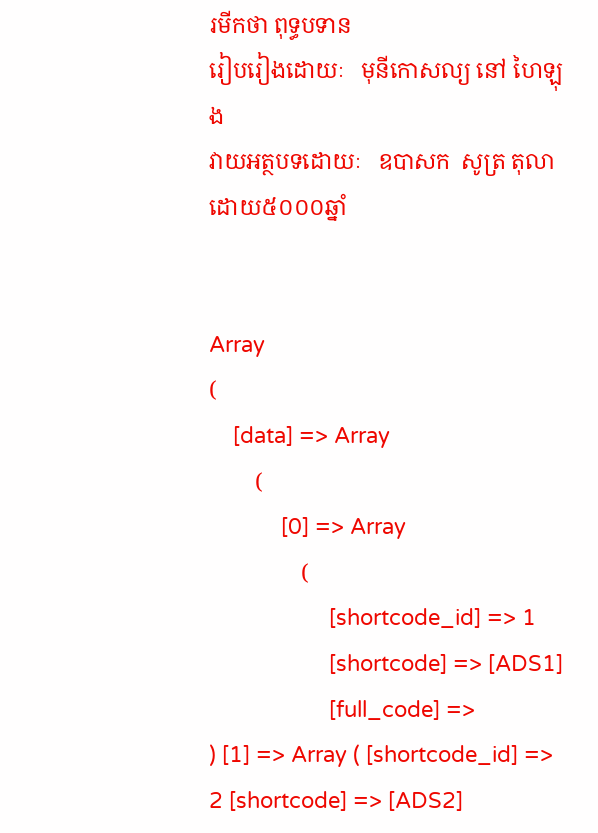រមីកថា ពុទ្ធបទាន
រៀបរៀងដោយៈ   មុនីកោសល្យ នៅ ហៃឡុង
វាយអត្ថបទដោយៈ   ឧបាសក  សូត្រ តុលា
ដោយ៥០០០ឆ្នាំ


Array
(
    [data] => Array
        (
            [0] => Array
                (
                    [shortcode_id] => 1
                    [shortcode] => [ADS1]
                    [full_code] =>
) [1] => Array ( [shortcode_id] => 2 [shortcode] => [ADS2]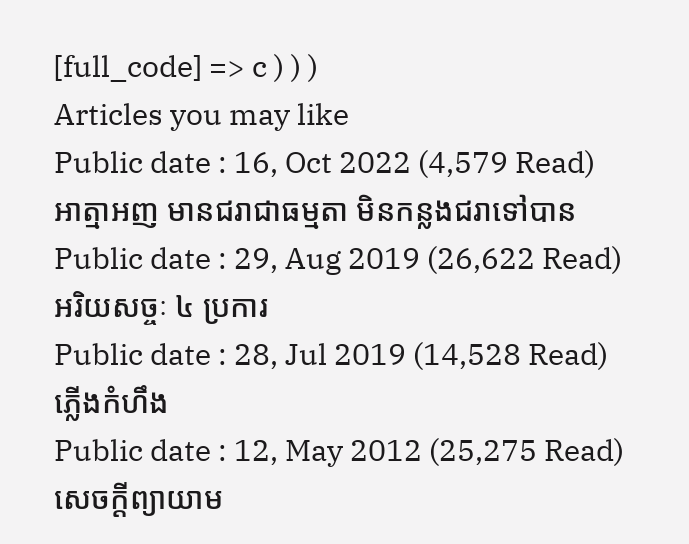[full_code] => c ) ) )
Articles you may like
Public date : 16, Oct 2022 (4,579 Read)
អាត្មាអញ មានជរាជាធម្មតា មិនកន្លងជរាទៅបាន
Public date : 29, Aug 2019 (26,622 Read)
អរិយសច្ចៈ ៤ ប្រការ
Public date : 28, Jul 2019 (14,528 Read)
ភ្លើងកំហឹង
Public date : 12, May 2012 (25,275 Read)
សេចក្តីព្យាយាម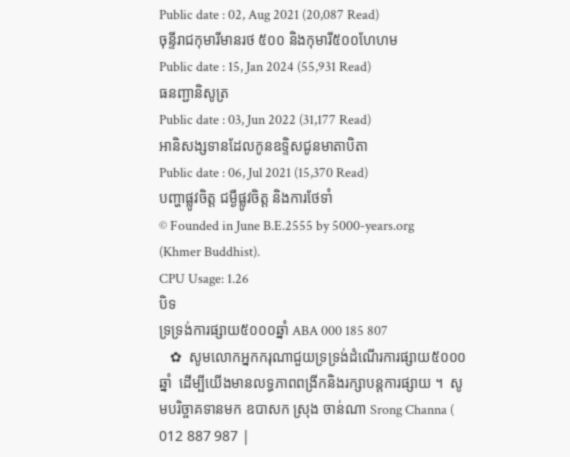Public date : 02, Aug 2021 (20,087 Read)
ចុន្ទីរាជកុមារីមានរថ ៥០០ និងកុមារី៥០០ហែហម
Public date : 15, Jan 2024 (55,931 Read)
ធនញ្ជានិសូត្រ
Public date : 03, Jun 2022 (31,177 Read)
អានិសង្សទានដែលកូនឧទ្ទិសជូនមាតាបិតា
Public date : 06, Jul 2021 (15,370 Read)
បញ្ហាផ្លូវចិត្ត ជម្ងឺផ្លូវចិត្ត និងការថែទាំ
© Founded in June B.E.2555 by 5000-years.org (Khmer Buddhist).
CPU Usage: 1.26
បិទ
ទ្រទ្រង់ការផ្សាយ៥០០០ឆ្នាំ ABA 000 185 807
   ✿  សូមលោកអ្នកករុណាជួយទ្រទ្រង់ដំណើរការផ្សាយ៥០០០ឆ្នាំ  ដើម្បីយើងមានលទ្ធភាពពង្រីកនិងរក្សាបន្តការផ្សាយ ។  សូមបរិច្ចាគទានមក ឧបាសក ស្រុង ចាន់ណា Srong Channa ( 012 887 987 |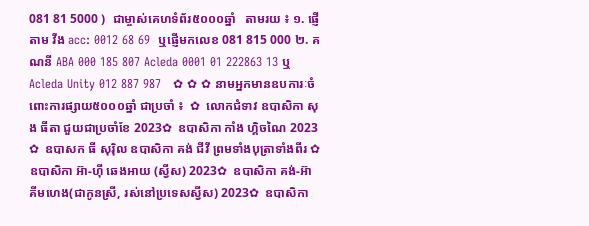081 81 5000 )  ជាម្ចាស់គេហទំព័រ៥០០០ឆ្នាំ   តាមរយ ៖ ១. ផ្ញើតាម វីង acc: 0012 68 69  ឬផ្ញើមកលេខ 081 815 000 ២. គណនី ABA 000 185 807 Acleda 0001 01 222863 13 ឬ Acleda Unity 012 887 987   ✿ ✿ ✿ នាមអ្នកមានឧបការៈចំពោះការផ្សាយ៥០០០ឆ្នាំ ជាប្រចាំ ៖  ✿  លោកជំទាវ ឧបាសិកា សុង ធីតា ជួយជាប្រចាំខែ 2023✿  ឧបាសិកា កាំង ហ្គិចណៃ 2023 ✿  ឧបាសក ធី សុរ៉ិល ឧបាសិកា គង់ ជីវី ព្រមទាំងបុត្រាទាំងពីរ ✿  ឧបាសិកា អ៊ា-ហុី ឆេងអាយ (ស្វីស) 2023✿  ឧបាសិកា គង់-អ៊ា គីមហេង(ជាកូនស្រី, រស់នៅប្រទេសស្វីស) 2023✿  ឧបាសិកា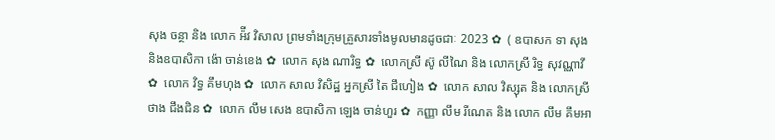សុង ចន្ថា និង លោក អ៉ីវ វិសាល ព្រមទាំងក្រុមគ្រួសារទាំងមូលមានដូចជាៈ 2023 ✿  ( ឧបាសក ទា សុង និងឧបាសិកា ង៉ោ ចាន់ខេង ✿  លោក សុង ណារិទ្ធ ✿  លោកស្រី ស៊ូ លីណៃ និង លោកស្រី រិទ្ធ សុវណ្ណាវី  ✿  លោក វិទ្ធ គឹមហុង ✿  លោក សាល វិសិដ្ឋ អ្នកស្រី តៃ ជឹហៀង ✿  លោក សាល វិស្សុត និង លោកស្រី ថាង ជឹងជិន ✿  លោក លឹម សេង ឧបាសិកា ឡេង ចាន់ហួរ ✿  កញ្ញា លឹម រីណេត និង លោក លឹម គឹមអា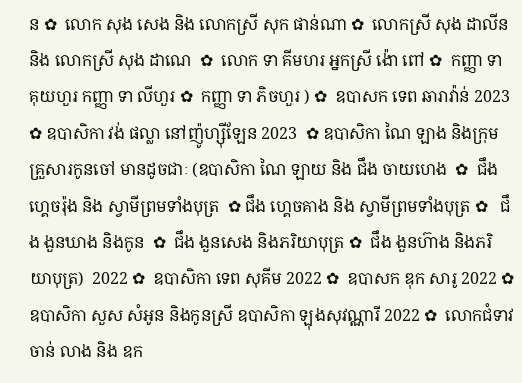ន ✿  លោក សុង សេង និង លោកស្រី សុក ផាន់ណា ✿  លោកស្រី សុង ដាលីន និង លោកស្រី សុង ដាណេ  ✿  លោក ទា គីមហរ អ្នកស្រី ង៉ោ ពៅ ✿  កញ្ញា ទា គុយហួរ កញ្ញា ទា លីហួរ ✿  កញ្ញា ទា ភិចហួរ ) ✿  ឧបាសក ទេព ឆារាវ៉ាន់ 2023 ✿ ឧបាសិកា វង់ ផល្លា នៅញ៉ូហ្ស៊ីឡែន 2023  ✿ ឧបាសិកា ណៃ ឡាង និងក្រុមគ្រួសារកូនចៅ មានដូចជាៈ (ឧបាសិកា ណៃ ឡាយ និង ជឹង ចាយហេង  ✿  ជឹង ហ្គេចរ៉ុង និង ស្វាមីព្រមទាំងបុត្រ  ✿ ជឹង ហ្គេចគាង និង ស្វាមីព្រមទាំងបុត្រ ✿   ជឹង ងួនឃាង និងកូន  ✿  ជឹង ងួនសេង និងភរិយាបុត្រ ✿  ជឹង ងួនហ៊ាង និងភរិយាបុត្រ)  2022 ✿  ឧបាសិកា ទេព សុគីម 2022 ✿  ឧបាសក ឌុក សារូ 2022 ✿  ឧបាសិកា សួស សំអូន និងកូនស្រី ឧបាសិកា ឡុងសុវណ្ណារី 2022 ✿  លោកជំទាវ ចាន់ លាង និង ឧក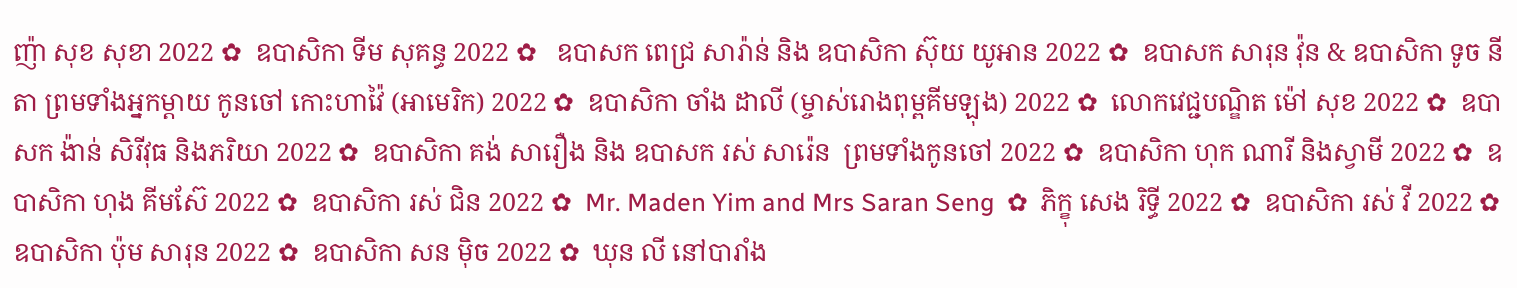ញ៉ា សុខ សុខា 2022 ✿  ឧបាសិកា ទីម សុគន្ធ 2022 ✿   ឧបាសក ពេជ្រ សារ៉ាន់ និង ឧបាសិកា ស៊ុយ យូអាន 2022 ✿  ឧបាសក សារុន វ៉ុន & ឧបាសិកា ទូច នីតា ព្រមទាំងអ្នកម្តាយ កូនចៅ កោះហាវ៉ៃ (អាមេរិក) 2022 ✿  ឧបាសិកា ចាំង ដាលី (ម្ចាស់រោងពុម្ពគីមឡុង) 2022 ✿  លោកវេជ្ជបណ្ឌិត ម៉ៅ សុខ 2022 ✿  ឧបាសក ង៉ាន់ សិរីវុធ និងភរិយា 2022 ✿  ឧបាសិកា គង់ សារឿង និង ឧបាសក រស់ សារ៉េន  ព្រមទាំងកូនចៅ 2022 ✿  ឧបាសិកា ហុក ណារី និងស្វាមី 2022 ✿  ឧបាសិកា ហុង គីមស៊ែ 2022 ✿  ឧបាសិកា រស់ ជិន 2022 ✿  Mr. Maden Yim and Mrs Saran Seng  ✿  ភិក្ខុ សេង រិទ្ធី 2022 ✿  ឧបាសិកា រស់ វី 2022 ✿  ឧបាសិកា ប៉ុម សារុន 2022 ✿  ឧបាសិកា សន ម៉ិច 2022 ✿  ឃុន លី នៅបារាំង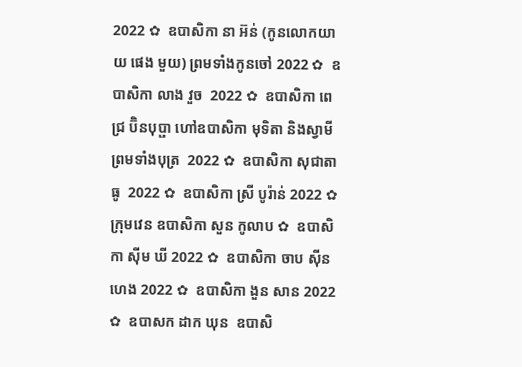2022 ✿  ឧបាសិកា នា អ៊ន់ (កូនលោកយាយ ផេង មួយ) ព្រមទាំងកូនចៅ 2022 ✿  ឧបាសិកា លាង វួច  2022 ✿  ឧបាសិកា ពេជ្រ ប៊ិនបុប្ផា ហៅឧបាសិកា មុទិតា និងស្វាមី ព្រមទាំងបុត្រ  2022 ✿  ឧបាសិកា សុជាតា ធូ  2022 ✿  ឧបាសិកា ស្រី បូរ៉ាន់ 2022 ✿  ក្រុមវេន ឧបាសិកា សួន កូលាប ✿  ឧបាសិកា ស៊ីម ឃី 2022 ✿  ឧបាសិកា ចាប ស៊ីនហេង 2022 ✿  ឧបាសិកា ងួន សាន 2022 ✿  ឧបាសក ដាក ឃុន  ឧបាសិ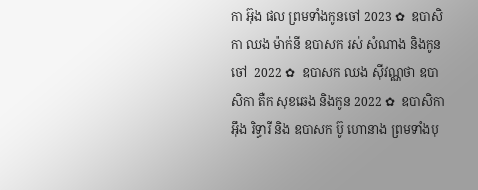កា អ៊ុង ផល ព្រមទាំងកូនចៅ 2023 ✿  ឧបាសិកា ឈង ម៉ាក់នី ឧបាសក រស់ សំណាង និងកូនចៅ  2022 ✿  ឧបាសក ឈង សុីវណ្ណថា ឧបាសិកា តឺក សុខឆេង និងកូន 2022 ✿  ឧបាសិកា អុឹង រិទ្ធារី និង ឧបាសក ប៊ូ ហោនាង ព្រមទាំងបុ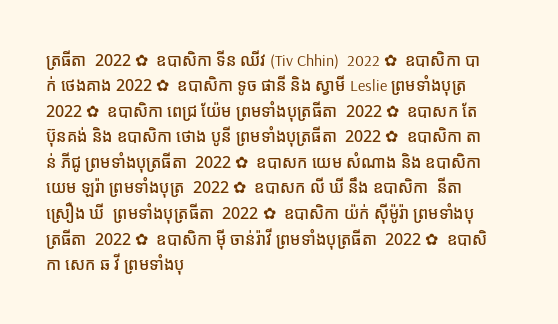ត្រធីតា  2022 ✿  ឧបាសិកា ទីន ឈីវ (Tiv Chhin)  2022 ✿  ឧបាសិកា បាក់ ថេងគាង 2022 ✿  ឧបាសិកា ទូច ផានី និង ស្វាមី Leslie ព្រមទាំងបុត្រ  2022 ✿  ឧបាសិកា ពេជ្រ យ៉ែម ព្រមទាំងបុត្រធីតា  2022 ✿  ឧបាសក តែ ប៊ុនគង់ និង ឧបាសិកា ថោង បូនី ព្រមទាំងបុត្រធីតា  2022 ✿  ឧបាសិកា តាន់ ភីជូ ព្រមទាំងបុត្រធីតា  2022 ✿  ឧបាសក យេម សំណាង និង ឧបាសិកា យេម ឡរ៉ា ព្រមទាំងបុត្រ  2022 ✿  ឧបាសក លី ឃី នឹង ឧបាសិកា  នីតា ស្រឿង ឃី  ព្រមទាំងបុត្រធីតា  2022 ✿  ឧបាសិកា យ៉ក់ សុីម៉ូរ៉ា ព្រមទាំងបុត្រធីតា  2022 ✿  ឧបាសិកា មុី ចាន់រ៉ាវី ព្រមទាំងបុត្រធីតា  2022 ✿  ឧបាសិកា សេក ឆ វី ព្រមទាំងបុ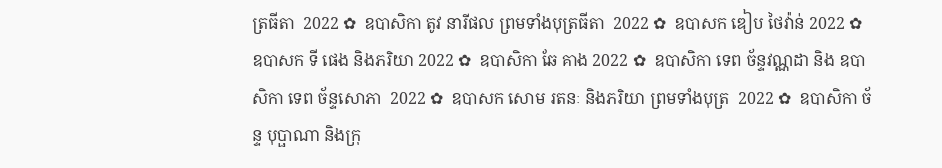ត្រធីតា  2022 ✿  ឧបាសិកា តូវ នារីផល ព្រមទាំងបុត្រធីតា  2022 ✿  ឧបាសក ឌៀប ថៃវ៉ាន់ 2022 ✿  ឧបាសក ទី ផេង និងភរិយា 2022 ✿  ឧបាសិកា ឆែ គាង 2022 ✿  ឧបាសិកា ទេព ច័ន្ទវណ្ណដា និង ឧបាសិកា ទេព ច័ន្ទសោភា  2022 ✿  ឧបាសក សោម រតនៈ និងភរិយា ព្រមទាំងបុត្រ  2022 ✿  ឧបាសិកា ច័ន្ទ បុប្ផាណា និងក្រុ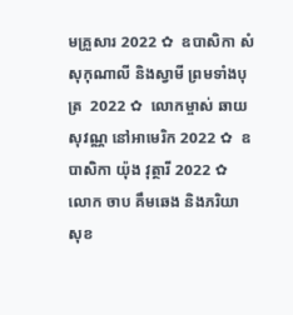មគ្រួសារ 2022 ✿  ឧបាសិកា សំ សុកុណាលី និងស្វាមី ព្រមទាំងបុត្រ  2022 ✿  លោកម្ចាស់ ឆាយ សុវណ្ណ នៅអាមេរិក 2022 ✿  ឧបាសិកា យ៉ុង វុត្ថារី 2022 ✿  លោក ចាប គឹមឆេង និងភរិយា សុខ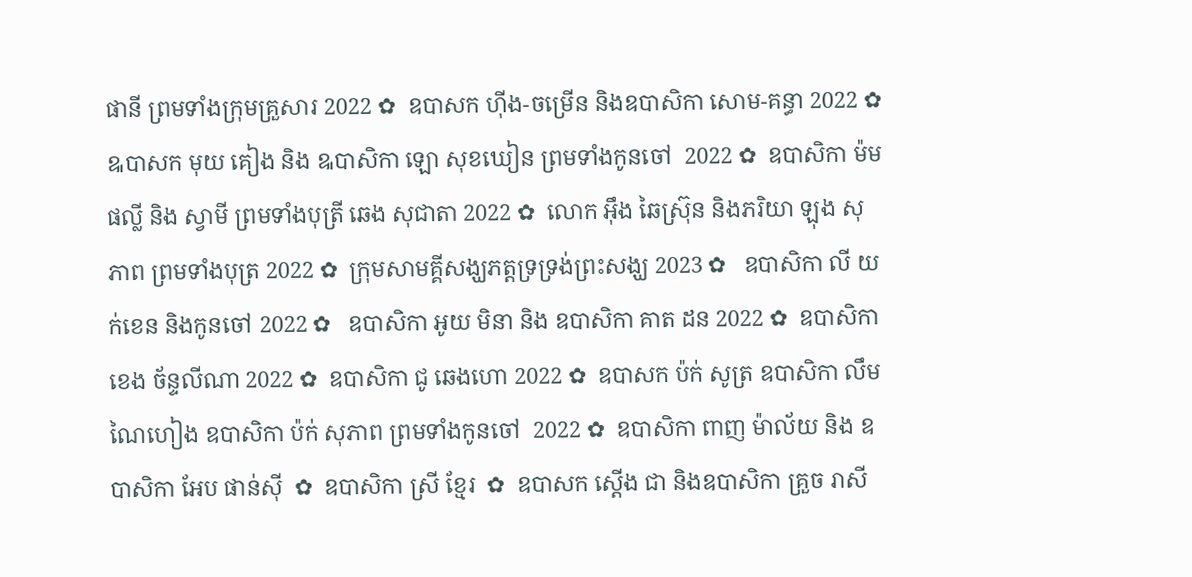ផានី ព្រមទាំងក្រុមគ្រួសារ 2022 ✿  ឧបាសក ហ៊ីង-ចម្រើន និងឧបាសិកា សោម-គន្ធា 2022 ✿  ឩបាសក មុយ គៀង និង ឩបាសិកា ឡោ សុខឃៀន ព្រមទាំងកូនចៅ  2022 ✿  ឧបាសិកា ម៉ម ផល្លី និង ស្វាមី ព្រមទាំងបុត្រី ឆេង សុជាតា 2022 ✿  លោក អ៊ឹង ឆៃស្រ៊ុន និងភរិយា ឡុង សុភាព ព្រមទាំងបុត្រ 2022 ✿  ក្រុមសាមគ្គីសង្ឃភត្តទ្រទ្រង់ព្រះសង្ឃ 2023 ✿   ឧបាសិកា លី យក់ខេន និងកូនចៅ 2022 ✿   ឧបាសិកា អូយ មិនា និង ឧបាសិកា គាត ដន 2022 ✿  ឧបាសិកា ខេង ច័ន្ទលីណា 2022 ✿  ឧបាសិកា ជូ ឆេងហោ 2022 ✿  ឧបាសក ប៉ក់ សូត្រ ឧបាសិកា លឹម ណៃហៀង ឧបាសិកា ប៉ក់ សុភាព ព្រមទាំងកូនចៅ  2022 ✿  ឧបាសិកា ពាញ ម៉ាល័យ និង ឧបាសិកា អែប ផាន់ស៊ី  ✿  ឧបាសិកា ស្រី ខ្មែរ  ✿  ឧបាសក ស្តើង ជា និងឧបាសិកា គ្រួច រាសី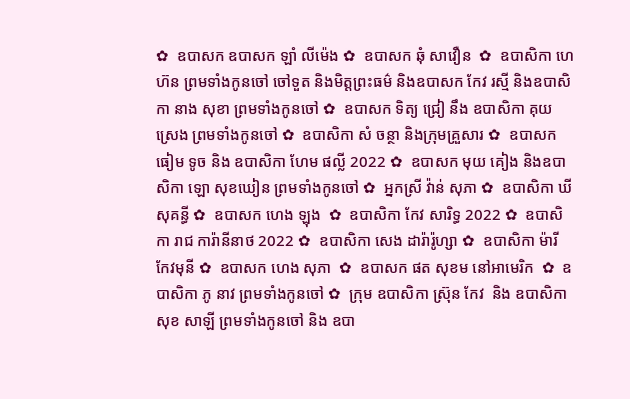✿  ឧបាសក ឧបាសក ឡាំ លីម៉េង ✿  ឧបាសក ឆុំ សាវឿន  ✿  ឧបាសិកា ហេ ហ៊ន ព្រមទាំងកូនចៅ ចៅទួត និងមិត្តព្រះធម៌ និងឧបាសក កែវ រស្មី និងឧបាសិកា នាង សុខា ព្រមទាំងកូនចៅ ✿  ឧបាសក ទិត្យ ជ្រៀ នឹង ឧបាសិកា គុយ ស្រេង ព្រមទាំងកូនចៅ ✿  ឧបាសិកា សំ ចន្ថា និងក្រុមគ្រួសារ ✿  ឧបាសក ធៀម ទូច និង ឧបាសិកា ហែម ផល្លី 2022 ✿  ឧបាសក មុយ គៀង និងឧបាសិកា ឡោ សុខឃៀន ព្រមទាំងកូនចៅ ✿  អ្នកស្រី វ៉ាន់ សុភា ✿  ឧបាសិកា ឃី សុគន្ធី ✿  ឧបាសក ហេង ឡុង  ✿  ឧបាសិកា កែវ សារិទ្ធ 2022 ✿  ឧបាសិកា រាជ ការ៉ានីនាថ 2022 ✿  ឧបាសិកា សេង ដារ៉ារ៉ូហ្សា ✿  ឧបាសិកា ម៉ារី កែវមុនី ✿  ឧបាសក ហេង សុភា  ✿  ឧបាសក ផត សុខម នៅអាមេរិក  ✿  ឧបាសិកា ភូ នាវ ព្រមទាំងកូនចៅ ✿  ក្រុម ឧបាសិកា ស្រ៊ុន កែវ  និង ឧបាសិកា សុខ សាឡី ព្រមទាំងកូនចៅ និង ឧបា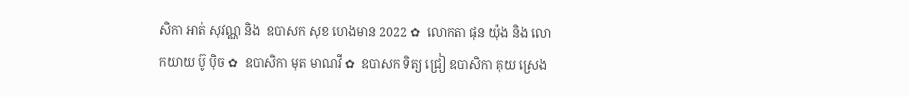សិកា អាត់ សុវណ្ណ និង  ឧបាសក សុខ ហេងមាន 2022 ✿  លោកតា ផុន យ៉ុង និង លោកយាយ ប៊ូ ប៉ិច ✿  ឧបាសិកា មុត មាណវី ✿  ឧបាសក ទិត្យ ជ្រៀ ឧបាសិកា គុយ ស្រេង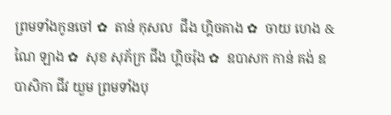ព្រមទាំងកូនចៅ ✿  តាន់ កុសល  ជឹង ហ្គិចគាង ✿  ចាយ ហេង & ណៃ ឡាង ✿  សុខ សុភ័ក្រ ជឹង ហ្គិចរ៉ុង ✿  ឧបាសក កាន់ គង់ ឧបាសិកា ជីវ យួម ព្រមទាំងបុ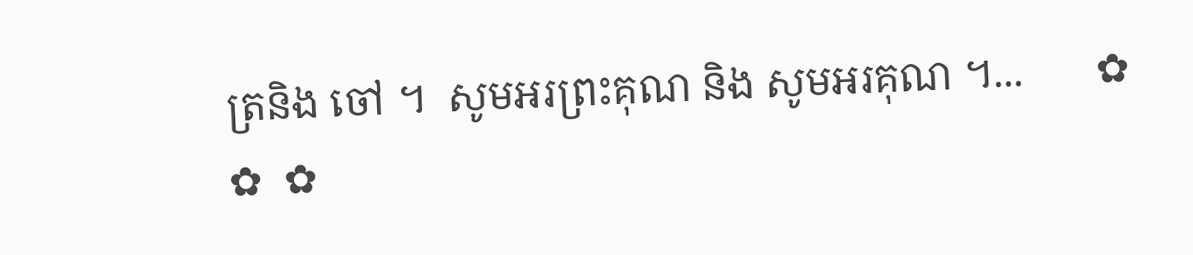ត្រនិង ចៅ ។  សូមអរព្រះគុណ និង សូមអរគុណ ។...       ✿  ✿  ✿